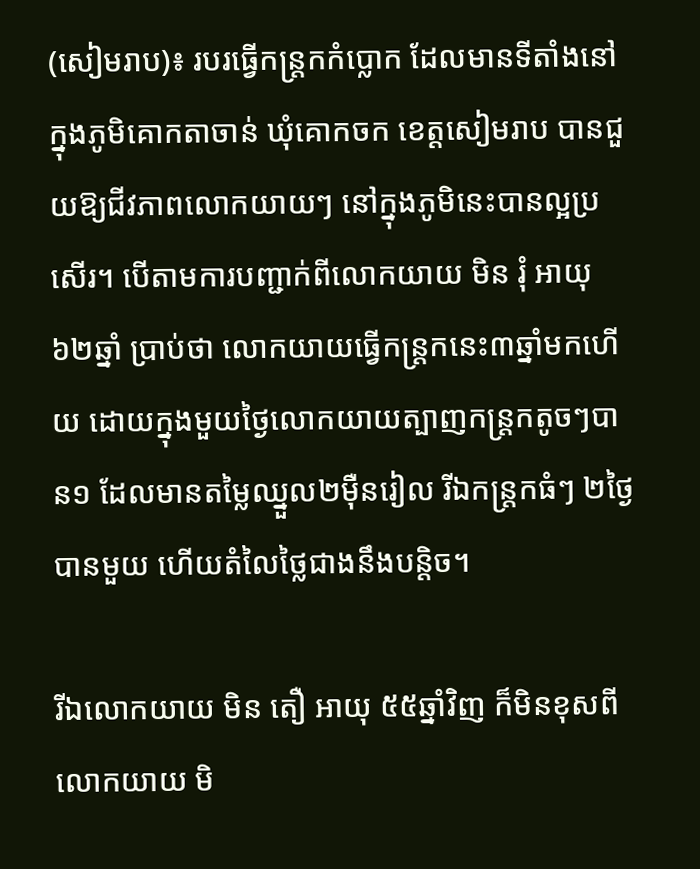(សៀមរាប)៖ របរធ្វើកន្ត្រកកំប្លោក ដែលមានទីតាំងនៅក្នុងភូមិគោកតាចាន់ ឃុំគោកចក ខេត្តសៀមរាប បានជួយឱ្យជីវភាពលោកយាយៗ នៅក្នុងភូមិនេះបានល្អប្រសើរ។ បើតាមការបញ្ជាក់ពីលោកយាយ មិន រុំ អាយុ ៦២ឆ្នាំ ប្រាប់ថា លោកយាយធ្វើកន្ត្រកនេះ៣ឆ្នាំមកហើយ ដោយក្នុងមួយថ្ងៃលោកយាយត្បាញកន្ត្រកតូចៗបាន១ ដែលមានតម្លៃឈ្នួល២ម៉ឺនរៀល រីឯកន្ត្រកធំៗ ២ថ្ងៃបានមួយ ហើយតំលៃថ្លៃជាងនឹងបន្តិច។

រីឯលោកយាយ មិន តឿ អាយុ ៥៥ឆ្នាំវិញ ក៏មិនខុសពីលោកយាយ មិ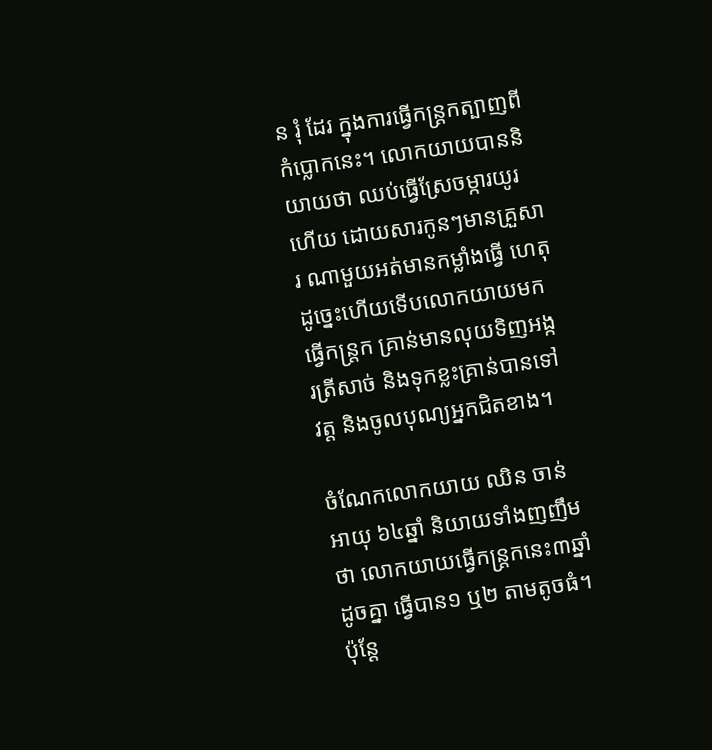ន រុំ ដែរ ក្នុងការធ្វើកន្ត្រកត្បាញពីកំប្លោកនេះ។ លោកយាយបាននិយាយថា ឈប់ធ្វើស្រែចម្ការយូរហើយ ដោយសារកូនៗមានគ្រួសារ ណាមួយអត់មានកម្លាំងធ្វើ ហេតុដូច្នេះហើយទើបលោកយាយមកធ្វើកន្ត្រក គ្រាន់មានលុយទិញអង្ករត្រីសាច់ និងទុកខ្លះគ្រាន់បានទៅវត្ត និងចូលបុណ្យអ្នកជិតខាង។

ចំណែកលោកយាយ ឈិន ចាន់ អាយុ ៦៤ឆ្នាំ និយាយទាំងញញឹមថា លោកយាយធ្វើកន្ត្រកនេះ៣ឆ្នាំដូចគ្នា ធ្វើបាន១ ឬ២ តាមតូចធំ។ ប៉ុន្តែ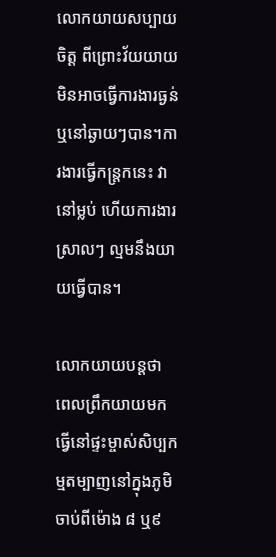លោកយាយសប្បាយចិត្ត ពីព្រោះវ័យយាយមិនអាចធ្វើការងារធ្ងន់ឬនៅឆ្ងាយៗបាន។ការងារធ្វើកន្ត្រកនេះ វានៅម្លប់ ហើយការងារស្រាលៗ ល្មមនឹងយាយធ្វើបាន។

លោកយាយបន្តថា ពេលព្រឹកយាយមកធ្វើនៅផ្ទះម្ចាស់សិប្បកម្មតម្បាញនៅក្នុងភូមិ ចាប់ពីម៉ោង ៨ ឬ៩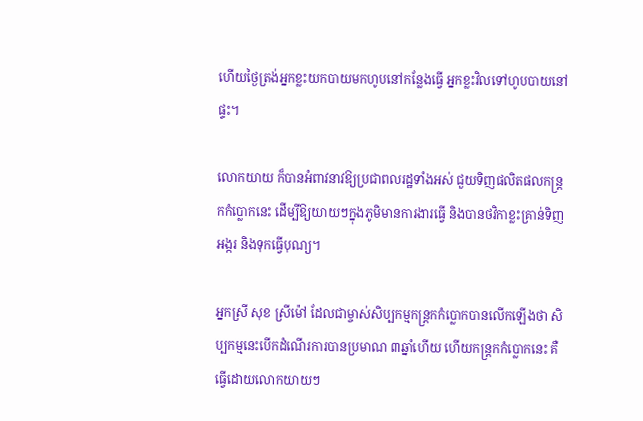ហើយថ្ងៃត្រង់អ្នកខ្លះយកបាយមកហូបនៅកន្លែងធ្វើ អ្នកខ្លះវិលទៅហូបបាយនៅផ្ទះ។

លោកយាយ ក៏បានអំពាវនាវឱ្យប្រជាពលរដ្ឋទាំងអស់ ជួយទិញផលិតផលកន្រ្តកកំប្លោកនេះ ដើម្បីឱ្យយាយៗក្នុងភូមិមានការងារធ្វើ និងបានថវិកាខ្លះគ្រាន់ទិញអង្ករ និងទុកធ្វើបុណ្យ។

អ្នកស្រី សុខ ស្រីម៉ៅ ដែលជាម្ចាស់សិប្បកម្មកន្ត្រកកំប្លោកបានលើកឡើងថា សិប្បកម្មនេះបើកដំណើរការបានប្រមាណ ៣ឆ្នាំហើយ ហើយកន្ត្រកកំប្លោកនេះ គឺធ្វើដោយលោកយាយៗ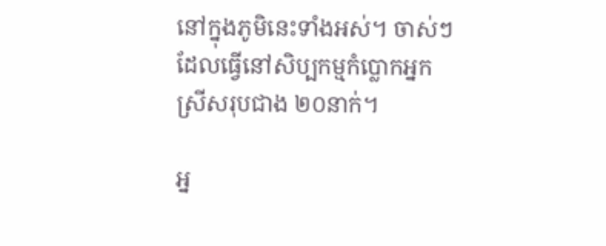នៅក្នុងភូមិនេះទាំងអស់។ ចាស់ៗ ដែលធ្វើនៅសិប្បកម្មកំប្លោកអ្នកស្រីសរុបជាង ២០នាក់។

អ្ន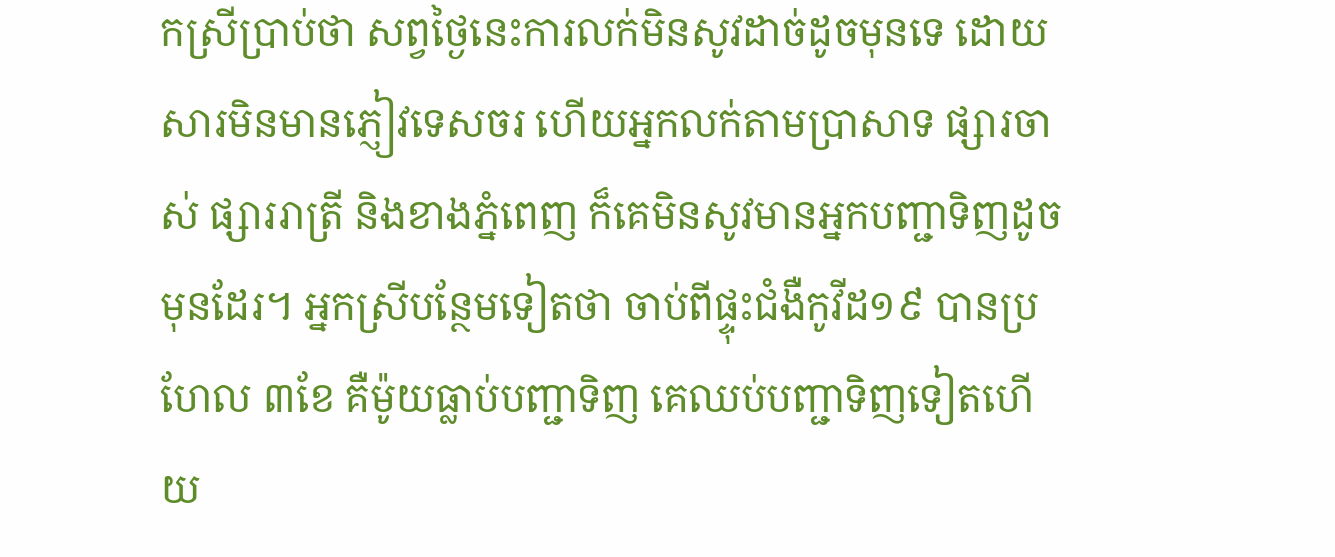កស្រីប្រាប់ថា សព្វថ្ងៃនេះការលក់មិនសូវដាច់ដូចមុនទេ ដោយសារមិនមានភ្ញៀវទេសចរ ហើយអ្នកលក់តាមប្រាសាទ ផ្សារចាស់ ផ្សាររាត្រី និងខាងភ្នំពេញ ក៏គេមិនសូវមានអ្នកបញ្ជាទិញដូចមុនដែរ។ អ្នកស្រីបន្ថែមទៀតថា ចាប់ពីផ្ទុះជំងឺកូវីដ១៩ បានប្រហែល ៣ខែ គឺម៉ូយធ្លាប់បញ្ជាទិញ គេឈប់បញ្ជាទិញទៀតហើយ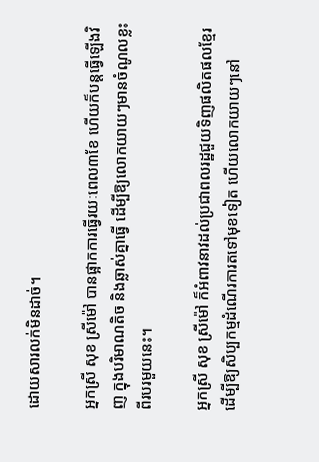ដោយសារលក់មិនដាច់។

អ្នកស្រី សុខ ស្រីម៉ៅ បានផ្អាកការធ្វើរយៈពេល៣ខែ ហើយក៏បន្តធ្វើឡើងវិញ ក្នុងបរិមាណតិច និងឆ្លាស់គ្នាធ្វើ ដើម្បីឱ្យលោកយាយៗមានចំណូលខ្លះពីរបរមួយនេះ។

អ្នកស្រី សុខ ស្រីម៉ៅ ក៏អំពាវនាវដល់ប្រជាពលរដ្ឋជួយទិញផលិតផលខ្មែរ ដើម្បីឱ្យសិប្បកម្មដំណើរការតទៅមុខទៀត ហើយលោកយាយៗនៅ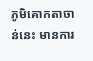ភូមិគោកតាចាន់នេះ មានការ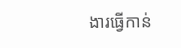ងារធ្វើកាន់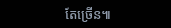តែច្រើន៕